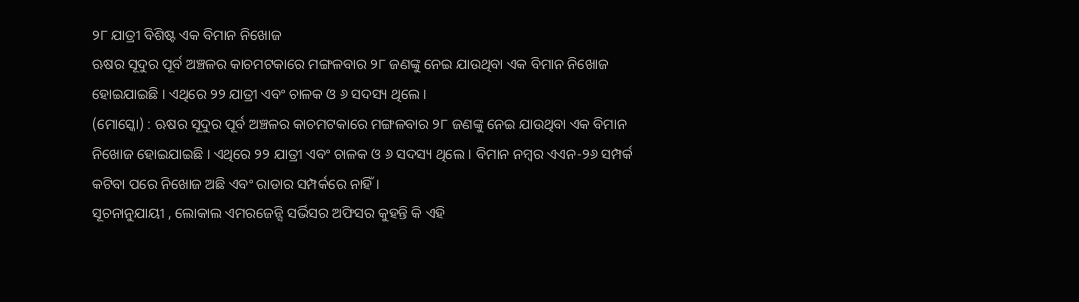୨୮ ଯାତ୍ରୀ ବିଶିଷ୍ଟ ଏକ ବିମାନ ନିଖୋଜ
ଋଷର ସୂଦୁର ପୂର୍ବ ଅଞ୍ଚଳର କାଚମଟକାରେ ମଙ୍ଗଳବାର ୨୮ ଜଣଙ୍କୁ ନେଇ ଯାଉଥିବା ଏକ ବିମାନ ନିଖୋଜ ହୋଇଯାଇଛି । ଏଥିରେ ୨୨ ଯାତ୍ରୀ ଏବଂ ଚାଳକ ଓ ୬ ସଦସ୍ୟ ଥିଲେ ।
(ମୋସ୍କୋ) : ଋଷର ସୂଦୁର ପୂର୍ବ ଅଞ୍ଚଳର କାଚମଟକାରେ ମଙ୍ଗଳବାର ୨୮ ଜଣଙ୍କୁ ନେଇ ଯାଉଥିବା ଏକ ବିମାନ ନିଖୋଜ ହୋଇଯାଇଛି । ଏଥିରେ ୨୨ ଯାତ୍ରୀ ଏବଂ ଚାଳକ ଓ ୬ ସଦସ୍ୟ ଥିଲେ । ବିମାନ ନମ୍ବର ଏଏନ-୨୬ ସମ୍ପର୍କ କଟିବା ପରେ ନିଖୋଜ ଅଛି ଏବଂ ରାଡାର ସମ୍ପର୍କରେ ନାହିଁ ।
ସୂଚନାନୁଯାୟୀ , ଲୋକାଲ ଏମରଜେନ୍ସି ସର୍ଭିସର ଅଫିସର କୁହନ୍ତି କି ଏହି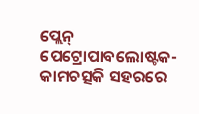ପ୍ଲେନ୍ ପେଟ୍ରୋପାବଲୋଷ୍ଟକ-କାମଚତ୍ସକି ସହରରେ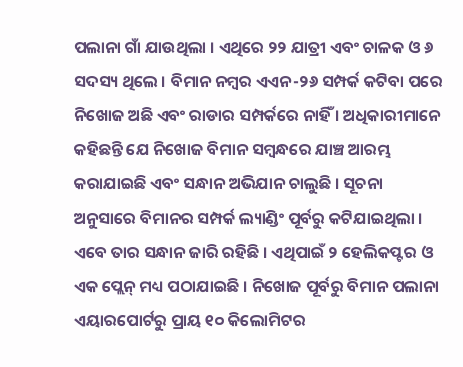ପଲାନା ଗାଁ ଯାଉଥିଲା । ଏଥିରେ ୨୨ ଯାତ୍ରୀ ଏବଂ ଚାଳକ ଓ ୬ ସଦସ୍ୟ ଥିଲେ । ବିମାନ ନମ୍ବର ଏଏନ-୨୬ ସମ୍ପର୍କ କଟିବା ପରେ ନିଖୋଜ ଅଛି ଏବଂ ରାଡାର ସମ୍ପର୍କରେ ନାହିଁ । ଅଧିକାରୀମାନେ କହିଛନ୍ତି ଯେ ନିଖୋଜ ବିମାନ ସମ୍ବନ୍ଧରେ ଯାଞ୍ଚ ଆରମ୍ଭ କରାଯାଇଛି ଏବଂ ସନ୍ଧାନ ଅଭିଯାନ ଚାଲୁଛି । ସୂଚନା ଅନୁସାରେ ବିମାନର ସମ୍ପର୍କ ଲ୍ୟାଣ୍ଡିଂ ପୂର୍ବରୁ କଟିଯାଇଥିଲା । ଏବେ ତାର ସନ୍ଧାନ ଜାରି ରହିଛି । ଏଥିପାଇଁ ୨ ହେଲିକପ୍ଟର ଓ ଏକ ପ୍ଲେନ୍ ମଧ୍ୟ ପଠାଯାଇଛି । ନିଖୋଜ ପୂର୍ବରୁ ବିମାନ ପଲାନା ଏୟାରପୋର୍ଟରୁ ପ୍ରାୟ ୧୦ କିଲୋମିଟର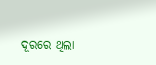ଦୂରରେ ଥିଲା